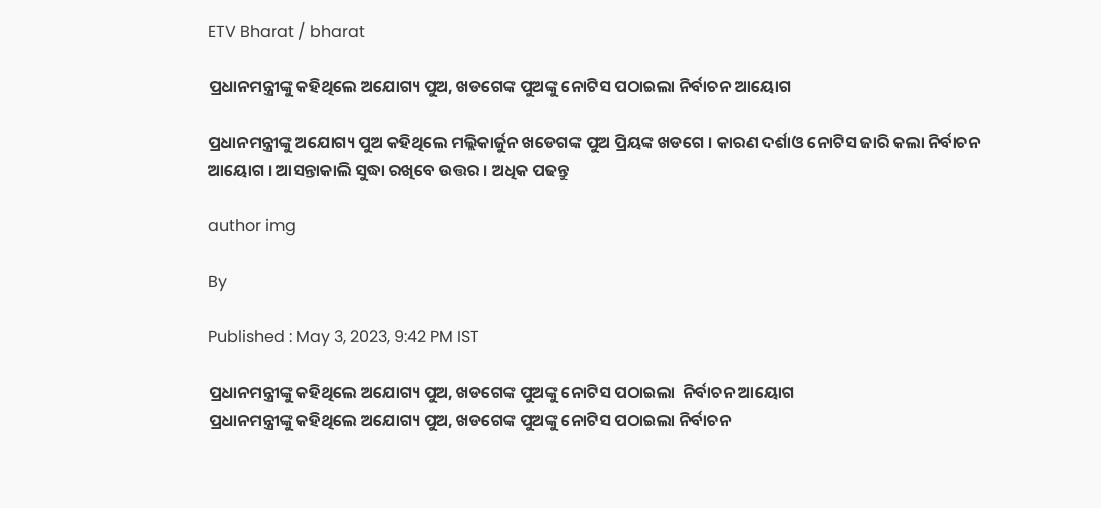ETV Bharat / bharat

ପ୍ରଧାନମନ୍ତ୍ରୀଙ୍କୁ କହିଥିଲେ ଅଯୋଗ୍ୟ ପୁଅ, ଖଡଗେଙ୍କ ପୁଅଙ୍କୁ ନୋଟିସ ପଠାଇଲା ନିର୍ବାଚନ ଆୟୋଗ

ପ୍ରଧାନମନ୍ତ୍ରୀଙ୍କୁ ଅଯୋଗ୍ୟ ପୁଅ କହିଥିଲେ ମଲ୍ଲିକାର୍ଜୁନ ଖଡେଗଙ୍କ ପୁଅ ପ୍ରିୟଙ୍କ ଖଡଗେ । କାରଣ ଦର୍ଶାଓ ନୋଟିସ ଜାରି କଲା ନିର୍ବାଚନ ଆୟୋଗ । ଆସନ୍ତାକାଲି ସୁଦ୍ଧା ରଖିବେ ଉତ୍ତର । ଅଧିକ ପଢନ୍ତୁ

author img

By

Published : May 3, 2023, 9:42 PM IST

ପ୍ରଧାନମନ୍ତ୍ରୀଙ୍କୁ କହିଥିଲେ ଅଯୋଗ୍ୟ ପୁଅ, ଖଡଗେଙ୍କ ପୁଅଙ୍କୁ ନୋଟିସ ପଠାଇଲା  ନିର୍ବାଚନ ଆୟୋଗ
ପ୍ରଧାନମନ୍ତ୍ରୀଙ୍କୁ କହିଥିଲେ ଅଯୋଗ୍ୟ ପୁଅ, ଖଡଗେଙ୍କ ପୁଅଙ୍କୁ ନୋଟିସ ପଠାଇଲା ନିର୍ବାଚନ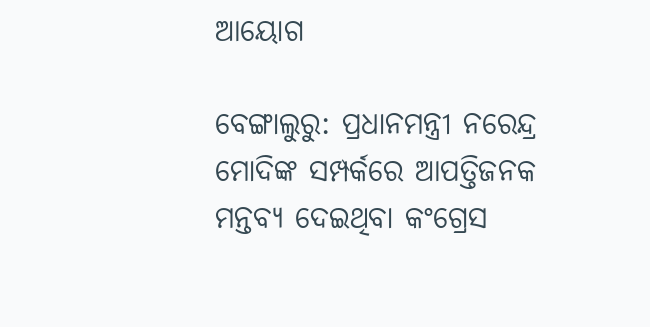ଆୟୋଗ

ବେଙ୍ଗାଲୁରୁ: ପ୍ରଧାନମନ୍ତ୍ରୀ ନରେନ୍ଦ୍ର ମୋଦିଙ୍କ ସମ୍ପର୍କରେ ଆପତ୍ତିଜନକ ମନ୍ତବ୍ୟ ଦେଇଥିବା କଂଗ୍ରେସ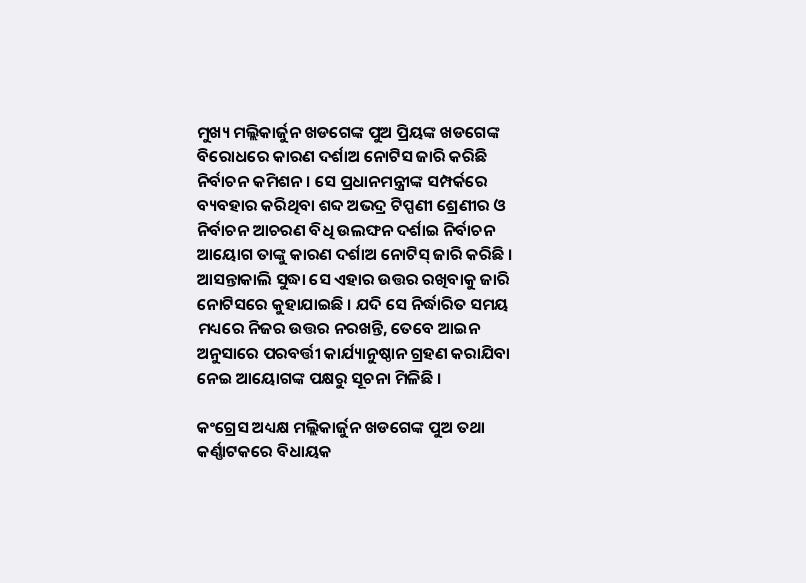ମୁଖ୍ୟ ମଲ୍ଲିକାର୍ଜୁନ ଖଡଗେଙ୍କ ପୁଅ ପ୍ରିୟଙ୍କ ଖଡଗେଙ୍କ ବିରୋଧରେ କାରଣ ଦର୍ଶାଅ ନୋଟିସ ଜାରି କରିଛି ନିର୍ବାଚନ କମିଶନ । ସେ ପ୍ରଧାନମନ୍ତ୍ରୀଙ୍କ ସମ୍ପର୍କରେ ବ୍ୟବହାର କରିଥିବା ଶବ୍ଦ ଅଭଦ୍ର ଟିପ୍ପଣୀ ଶ୍ରେଣୀର ଓ ନିର୍ବାଚନ ଆଚରଣ ବିଧି ଉଲଙ୍ଘନ ଦର୍ଶାଇ ନିର୍ବାଚନ ଆୟୋଗ ତାଙ୍କୁ କାରଣ ଦର୍ଶାଅ ନୋଟିସ୍‌ ଜାରି କରିଛି । ଆସନ୍ତାକାଲି ସୁଦ୍ଧା ସେ ଏହାର ଉତ୍ତର ରଖିବାକୁ ଜାରି ନୋଟିସରେ କୁହାଯାଇଛି । ଯଦି ସେ ନିର୍ଦ୍ଧାରିତ ସମୟ ମଧ୍ୟରେ ନିଜର ଉତ୍ତର ନରଖନ୍ତି, ତେବେ ଆଇନ ଅନୁସାରେ ପରବର୍ତ୍ତୀ କାର୍ଯ୍ୟାନୁଷ୍ଠାନ ଗ୍ରହଣ କରାଯିବା ନେଇ ଆୟୋଗଙ୍କ ପକ୍ଷରୁ ସୂଚନା ମିଳିଛି ।

କଂଗ୍ରେସ ଅଧ୍ୟକ୍ଷ ମଲ୍ଲିକାର୍ଜୁନ ଖଡଗେଙ୍କ ପୁଅ ତଥା କର୍ଣ୍ଣାଟକରେ ବିଧାୟକ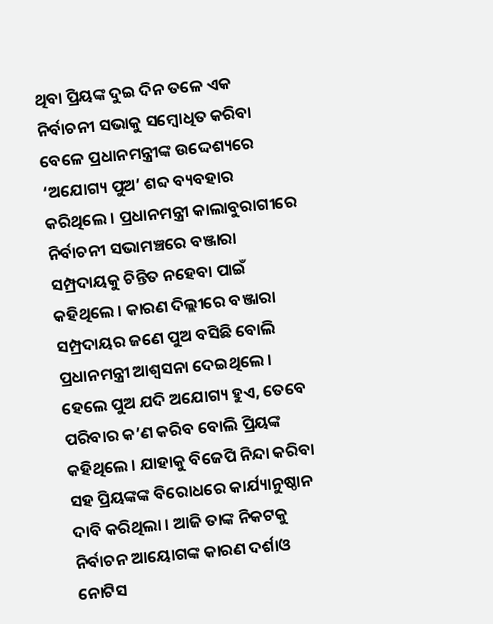ଥିବା ପ୍ରିୟଙ୍କ ଦୁଇ ଦିନ ତଳେ ଏକ ନିର୍ବାଚନୀ ସଭାକୁ ସମ୍ବୋଧିତ କରିବା ବେଳେ ପ୍ରଧାନମନ୍ତ୍ରୀଙ୍କ ଉଦ୍ଦେଶ୍ୟରେ ‘ଅଯୋଗ୍ୟ ପୁଅ’ ଶବ୍ଦ ବ୍ୟବହାର କରିଥିଲେ । ପ୍ରଧାନମନ୍ତ୍ରୀ କାଲାବୁରାଗୀରେ ନିର୍ବାଚନୀ ସଭାମଞ୍ଚରେ ବଞ୍ଜାରା ସମ୍ପ୍ରଦାୟକୁ ଚିନ୍ତିତ ନହେବା ପାଇଁ କହିଥିଲେ । କାରଣ ଦିଲ୍ଲୀରେ ବଞ୍ଜାରା ସମ୍ପ୍ରଦାୟର ଜଣେ ପୁଅ ବସିଛି ବୋଲି ପ୍ରଧାନମନ୍ତ୍ରୀ ଆଶ୍ବସନା ଦେଇଥିଲେ । ହେଲେ ପୁଅ ଯଦି ଅଯୋଗ୍ୟ ହୁଏ, ତେବେ ପରିବାର କ’ଣ କରିବ ବୋଲି ପ୍ରିୟଙ୍କ କହିଥିଲେ । ଯାହାକୁ ବିଜେପି ନିନ୍ଦା କରିବା ସହ ପ୍ରିୟଙ୍କଙ୍କ ବିରୋଧରେ କାର୍ଯ୍ୟାନୁଷ୍ଠାନ ଦାବି କରିଥିଲା । ଆଜି ତାଙ୍କ ନିକଟକୁ ନିର୍ବାଚନ ଆୟୋଗଙ୍କ କାରଣ ଦର୍ଶାଓ ନୋଟିସ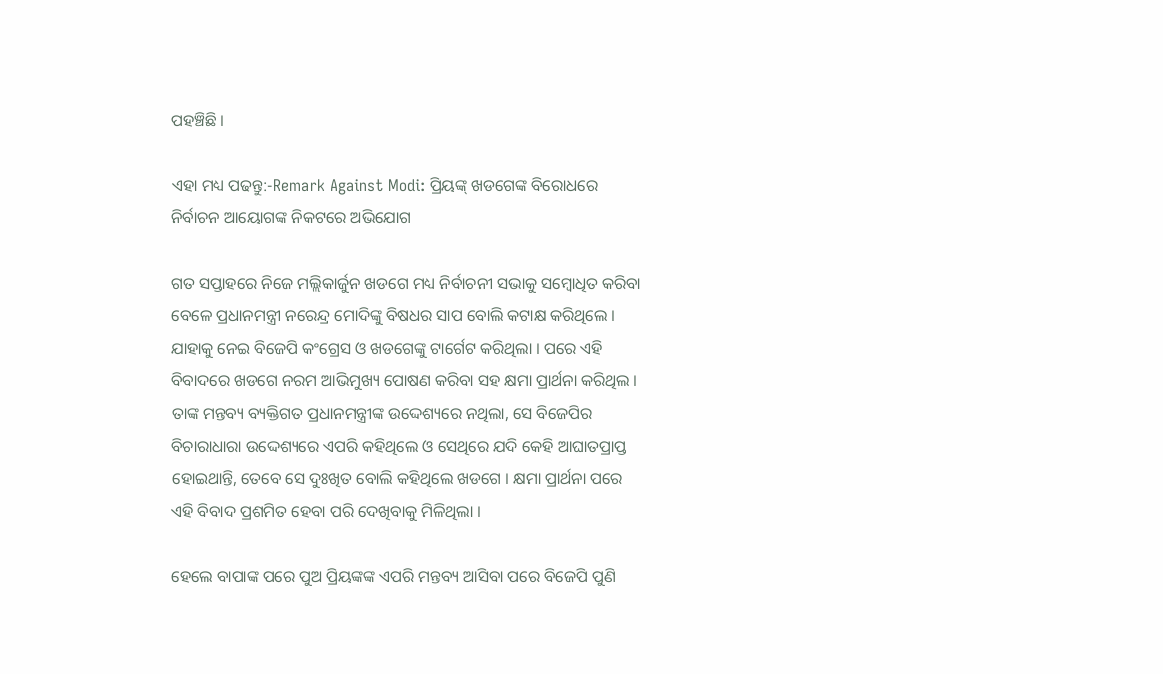ପହଞ୍ଚିଛି ।

ଏହା ମଧ୍ୟ ପଢନ୍ତୁ:-Remark Against Modi: ପ୍ରିୟଙ୍କ୍‌ ଖଡଗେଙ୍କ ବିରୋଧରେ ନିର୍ବାଚନ ଆୟୋଗଙ୍କ ନିକଟରେ ଅଭିଯୋଗ

ଗତ ସପ୍ତାହରେ ନିଜେ ମଲ୍ଲିକାର୍ଜୁନ ଖଡଗେ ମଧ୍ୟ ନିର୍ବାଚନୀ ସଭାକୁ ସମ୍ବୋଧିତ କରିବା ବେଳେ ପ୍ରଧାନମନ୍ତ୍ରୀ ନରେନ୍ଦ୍ର ମୋଦିଙ୍କୁ ବିଷଧର ସାପ ବୋଲି କଟାକ୍ଷ କରିଥିଲେ । ଯାହାକୁ ନେଇ ବିଜେପି କଂଗ୍ରେସ ଓ ଖଡଗେଙ୍କୁ ଟାର୍ଗେଟ କରିଥିଲା । ପରେ ଏହି ବିବାଦରେ ଖଡଗେ ନରମ ଆଭିମୁଖ୍ୟ ପୋଷଣ କରିବା ସହ କ୍ଷମା ପ୍ରାର୍ଥନା କରିଥିଲ । ତାଙ୍କ ମନ୍ତବ୍ୟ ବ୍ୟକ୍ତିଗତ ପ୍ରଧାନମନ୍ତ୍ରୀଙ୍କ ଉଦ୍ଦେଶ୍ୟରେ ନଥିଲା, ସେ ବିଜେପିର ବିଚାରାଧାରା ଉଦ୍ଦେଶ୍ୟରେ ଏପରି କହିଥିଲେ ଓ ସେଥିରେ ଯଦି କେହି ଆଘାତପ୍ରାପ୍ତ ହୋଇଥାନ୍ତି, ତେବେ ସେ ଦୁଃଖିତ ବୋଲି କହିଥିଲେ ଖଡଗେ । କ୍ଷମା ପ୍ରାର୍ଥନା ପରେ ଏହି ବିବାଦ ପ୍ରଶମିତ ହେବା ପରି ଦେଖିବାକୁ ମିଳିଥିଲା ।

ହେଲେ ବାପାଙ୍କ ପରେ ପୁଅ ପ୍ରିୟଙ୍କଙ୍କ ଏପରି ମନ୍ତବ୍ୟ ଆସିବା ପରେ ବିଜେପି ପୁଣି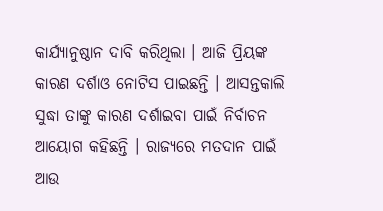କାର୍ଯ୍ୟାନୁଷ୍ଠାନ ଦାବି କରିଥିଲା । ଆଜି ପ୍ରିୟଙ୍କ କାରଣ ଦର୍ଶାଓ ନୋଟିସ ପାଇଛନ୍ତି । ଆସନ୍ତକାଲି ସୁଦ୍ଧା ତାଙ୍କୁ କାରଣ ଦର୍ଶାଇବା ପାଇଁ ନିର୍ବାଚନ ଆୟୋଗ କହିଛନ୍ତି । ରାଜ୍ୟରେ ମତଦାନ ପାଇଁ ଆଉ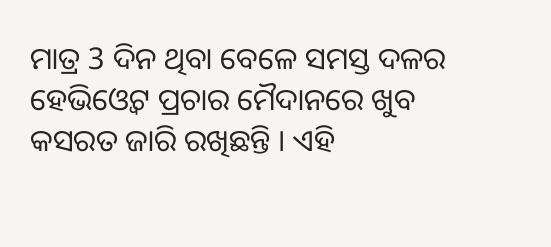ମାତ୍ର 3 ଦିନ ଥିବା ବେଳେ ସମସ୍ତ ଦଳର ହେଭିଓ୍ବେଟ ପ୍ରଚାର ମୈଦାନରେ ଖୁବ କସରତ ଜାରି ରଖିଛନ୍ତି । ଏହି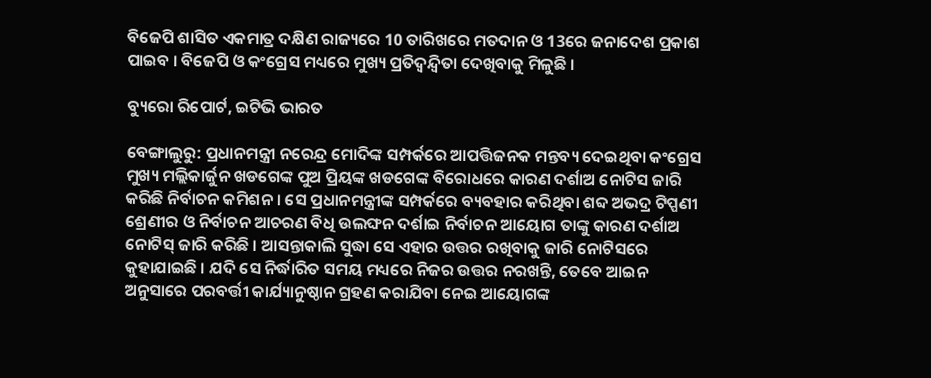ବିଜେପି ଶାସିତ ଏକମାତ୍ର ଦକ୍ଷିଣ ରାଜ୍ୟରେ 10 ତାରିଖରେ ମତଦାନ ଓ 13ରେ ଜନାଦେଶ ପ୍ରକାଶ ପାଇବ । ବିଜେପି ଓ କଂଗ୍ରେସ ମଧ୍ୟରେ ମୁଖ୍ୟ ପ୍ରତିଦ୍ବନ୍ଦ୍ବିତା ଦେଖିବାକୁ ମିଳୁଛି ।

ବ୍ୟୁରୋ ରିପୋର୍ଟ, ଇଟିଭି ଭାରତ

ବେଙ୍ଗାଲୁରୁ: ପ୍ରଧାନମନ୍ତ୍ରୀ ନରେନ୍ଦ୍ର ମୋଦିଙ୍କ ସମ୍ପର୍କରେ ଆପତ୍ତିଜନକ ମନ୍ତବ୍ୟ ଦେଇଥିବା କଂଗ୍ରେସ ମୁଖ୍ୟ ମଲ୍ଲିକାର୍ଜୁନ ଖଡଗେଙ୍କ ପୁଅ ପ୍ରିୟଙ୍କ ଖଡଗେଙ୍କ ବିରୋଧରେ କାରଣ ଦର୍ଶାଅ ନୋଟିସ ଜାରି କରିଛି ନିର୍ବାଚନ କମିଶନ । ସେ ପ୍ରଧାନମନ୍ତ୍ରୀଙ୍କ ସମ୍ପର୍କରେ ବ୍ୟବହାର କରିଥିବା ଶବ୍ଦ ଅଭଦ୍ର ଟିପ୍ପଣୀ ଶ୍ରେଣୀର ଓ ନିର୍ବାଚନ ଆଚରଣ ବିଧି ଉଲଙ୍ଘନ ଦର୍ଶାଇ ନିର୍ବାଚନ ଆୟୋଗ ତାଙ୍କୁ କାରଣ ଦର୍ଶାଅ ନୋଟିସ୍‌ ଜାରି କରିଛି । ଆସନ୍ତାକାଲି ସୁଦ୍ଧା ସେ ଏହାର ଉତ୍ତର ରଖିବାକୁ ଜାରି ନୋଟିସରେ କୁହାଯାଇଛି । ଯଦି ସେ ନିର୍ଦ୍ଧାରିତ ସମୟ ମଧ୍ୟରେ ନିଜର ଉତ୍ତର ନରଖନ୍ତି, ତେବେ ଆଇନ ଅନୁସାରେ ପରବର୍ତ୍ତୀ କାର୍ଯ୍ୟାନୁଷ୍ଠାନ ଗ୍ରହଣ କରାଯିବା ନେଇ ଆୟୋଗଙ୍କ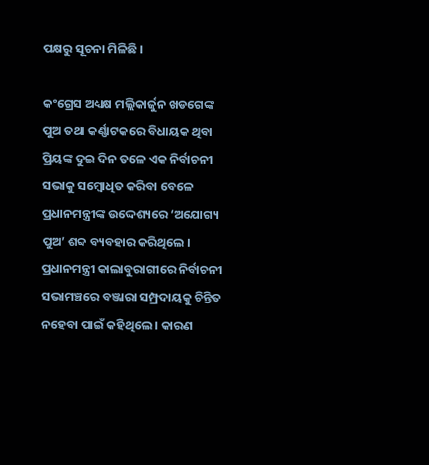ପକ୍ଷରୁ ସୂଚନା ମିଳିଛି ।

କଂଗ୍ରେସ ଅଧ୍ୟକ୍ଷ ମଲ୍ଲିକାର୍ଜୁନ ଖଡଗେଙ୍କ ପୁଅ ତଥା କର୍ଣ୍ଣାଟକରେ ବିଧାୟକ ଥିବା ପ୍ରିୟଙ୍କ ଦୁଇ ଦିନ ତଳେ ଏକ ନିର୍ବାଚନୀ ସଭାକୁ ସମ୍ବୋଧିତ କରିବା ବେଳେ ପ୍ରଧାନମନ୍ତ୍ରୀଙ୍କ ଉଦ୍ଦେଶ୍ୟରେ ‘ଅଯୋଗ୍ୟ ପୁଅ’ ଶବ୍ଦ ବ୍ୟବହାର କରିଥିଲେ । ପ୍ରଧାନମନ୍ତ୍ରୀ କାଲାବୁରାଗୀରେ ନିର୍ବାଚନୀ ସଭାମଞ୍ଚରେ ବଞ୍ଜାରା ସମ୍ପ୍ରଦାୟକୁ ଚିନ୍ତିତ ନହେବା ପାଇଁ କହିଥିଲେ । କାରଣ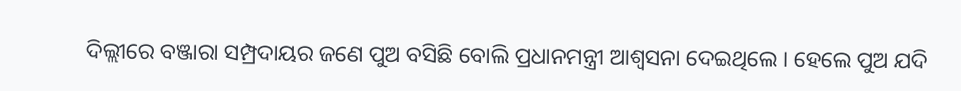ଦିଲ୍ଲୀରେ ବଞ୍ଜାରା ସମ୍ପ୍ରଦାୟର ଜଣେ ପୁଅ ବସିଛି ବୋଲି ପ୍ରଧାନମନ୍ତ୍ରୀ ଆଶ୍ବସନା ଦେଇଥିଲେ । ହେଲେ ପୁଅ ଯଦି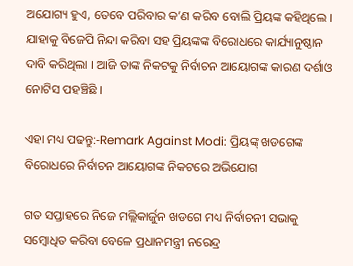ଅଯୋଗ୍ୟ ହୁଏ, ତେବେ ପରିବାର କ’ଣ କରିବ ବୋଲି ପ୍ରିୟଙ୍କ କହିଥିଲେ । ଯାହାକୁ ବିଜେପି ନିନ୍ଦା କରିବା ସହ ପ୍ରିୟଙ୍କଙ୍କ ବିରୋଧରେ କାର୍ଯ୍ୟାନୁଷ୍ଠାନ ଦାବି କରିଥିଲା । ଆଜି ତାଙ୍କ ନିକଟକୁ ନିର୍ବାଚନ ଆୟୋଗଙ୍କ କାରଣ ଦର୍ଶାଓ ନୋଟିସ ପହଞ୍ଚିଛି ।

ଏହା ମଧ୍ୟ ପଢନ୍ତୁ:-Remark Against Modi: ପ୍ରିୟଙ୍କ୍‌ ଖଡଗେଙ୍କ ବିରୋଧରେ ନିର୍ବାଚନ ଆୟୋଗଙ୍କ ନିକଟରେ ଅଭିଯୋଗ

ଗତ ସପ୍ତାହରେ ନିଜେ ମଲ୍ଲିକାର୍ଜୁନ ଖଡଗେ ମଧ୍ୟ ନିର୍ବାଚନୀ ସଭାକୁ ସମ୍ବୋଧିତ କରିବା ବେଳେ ପ୍ରଧାନମନ୍ତ୍ରୀ ନରେନ୍ଦ୍ର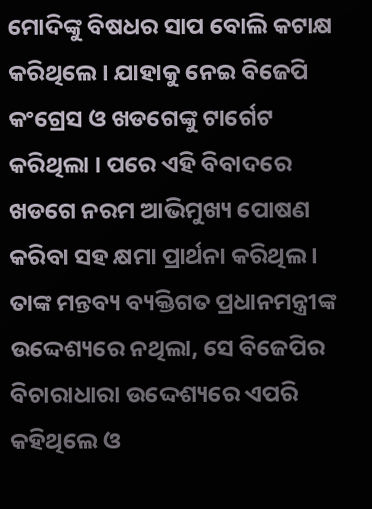ମୋଦିଙ୍କୁ ବିଷଧର ସାପ ବୋଲି କଟାକ୍ଷ କରିଥିଲେ । ଯାହାକୁ ନେଇ ବିଜେପି କଂଗ୍ରେସ ଓ ଖଡଗେଙ୍କୁ ଟାର୍ଗେଟ କରିଥିଲା । ପରେ ଏହି ବିବାଦରେ ଖଡଗେ ନରମ ଆଭିମୁଖ୍ୟ ପୋଷଣ କରିବା ସହ କ୍ଷମା ପ୍ରାର୍ଥନା କରିଥିଲ । ତାଙ୍କ ମନ୍ତବ୍ୟ ବ୍ୟକ୍ତିଗତ ପ୍ରଧାନମନ୍ତ୍ରୀଙ୍କ ଉଦ୍ଦେଶ୍ୟରେ ନଥିଲା, ସେ ବିଜେପିର ବିଚାରାଧାରା ଉଦ୍ଦେଶ୍ୟରେ ଏପରି କହିଥିଲେ ଓ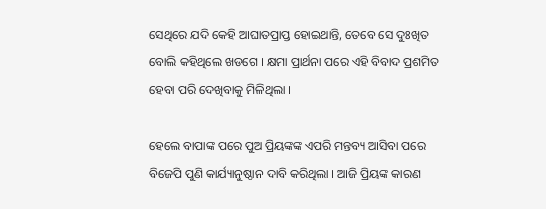ସେଥିରେ ଯଦି କେହି ଆଘାତପ୍ରାପ୍ତ ହୋଇଥାନ୍ତି, ତେବେ ସେ ଦୁଃଖିତ ବୋଲି କହିଥିଲେ ଖଡଗେ । କ୍ଷମା ପ୍ରାର୍ଥନା ପରେ ଏହି ବିବାଦ ପ୍ରଶମିତ ହେବା ପରି ଦେଖିବାକୁ ମିଳିଥିଲା ।

ହେଲେ ବାପାଙ୍କ ପରେ ପୁଅ ପ୍ରିୟଙ୍କଙ୍କ ଏପରି ମନ୍ତବ୍ୟ ଆସିବା ପରେ ବିଜେପି ପୁଣି କାର୍ଯ୍ୟାନୁଷ୍ଠାନ ଦାବି କରିଥିଲା । ଆଜି ପ୍ରିୟଙ୍କ କାରଣ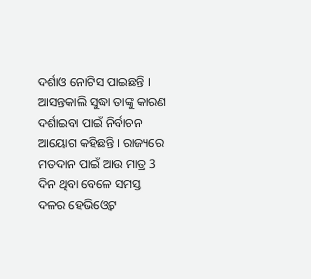ଦର୍ଶାଓ ନୋଟିସ ପାଇଛନ୍ତି । ଆସନ୍ତକାଲି ସୁଦ୍ଧା ତାଙ୍କୁ କାରଣ ଦର୍ଶାଇବା ପାଇଁ ନିର୍ବାଚନ ଆୟୋଗ କହିଛନ୍ତି । ରାଜ୍ୟରେ ମତଦାନ ପାଇଁ ଆଉ ମାତ୍ର 3 ଦିନ ଥିବା ବେଳେ ସମସ୍ତ ଦଳର ହେଭିଓ୍ବେଟ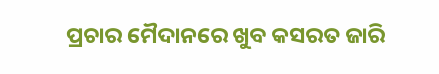ପ୍ରଚାର ମୈଦାନରେ ଖୁବ କସରତ ଜାରି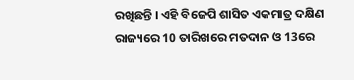ରଖିଛନ୍ତି । ଏହି ବିଜେପି ଶାସିତ ଏକମାତ୍ର ଦକ୍ଷିଣ ରାଜ୍ୟରେ 10 ତାରିଖରେ ମତଦାନ ଓ 13ରେ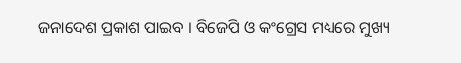ଜନାଦେଶ ପ୍ରକାଶ ପାଇବ । ବିଜେପି ଓ କଂଗ୍ରେସ ମଧ୍ୟରେ ମୁଖ୍ୟ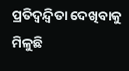ପ୍ରତିଦ୍ବନ୍ଦ୍ବିତା ଦେଖିବାକୁ ମିଳୁଛି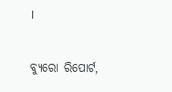।

ବ୍ୟୁରୋ ରିପୋର୍ଟ,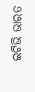ଇଟିଭି ଭାରତ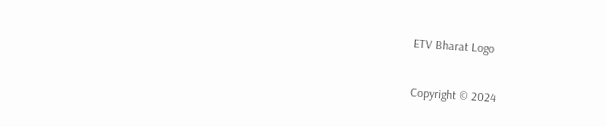ETV Bharat Logo

Copyright © 2024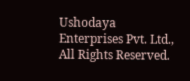Ushodaya Enterprises Pvt. Ltd., All Rights Reserved.